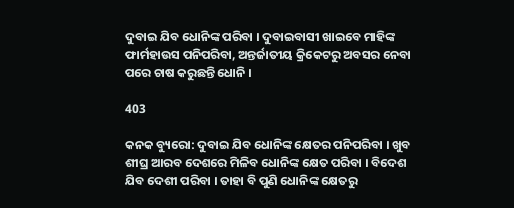ଦୁବାଇ ଯିବ ଧୋନିଙ୍କ ପରିବା । ଦୁବାଇବାସୀ ଖାଇବେ ମାହିଙ୍କ ଫାର୍ମହାଉସ ପନିପରିବା, ଅନ୍ତର୍ଜାତୀୟ କ୍ରିକେଟରୁ ଅବସର ନେବା ପରେ ଚାଷ କରୁଛନ୍ତି ଧୋନି ।

403

କନକ ବ୍ୟୁରୋ: ଦୁବାଇ ଯିବ ଧୋନିଙ୍କ କ୍ଷେତର ପନିପରିବା । ଖୁବ ଶୀଘ୍ର ଆରବ ଦେଶରେ ମିଳିବ ଧୋନିଙ୍କ କ୍ଷେତ ପରିବା । ବିଦେଶ ଯିବ ଦେଶୀ ପରିବା । ତାହା ବି ପୁଣି ଧୋନିଙ୍କ କ୍ଷେତରୁ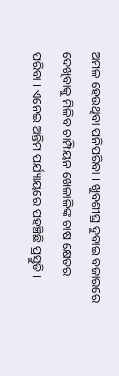ଅମଳ ହେଉଥିବା ପନିପରିବା । ଖୁବଶୀଘ୍ର ଦୁବାଇ ବଜାରରେ ଦେଖିବାକୁ ମିଳିବ ଚାମ୍ପିୟନ ଖେଳାଳିଙ୍କ ଚାଷ କ୍ଷେତର ପରିବା । ଏନେଇ ଅନ୍ତିମ ପର୍ଯ୍ୟାୟରେ ପହଞ୍ଚିଛି ପ୍ରସ୍ତୁତି ।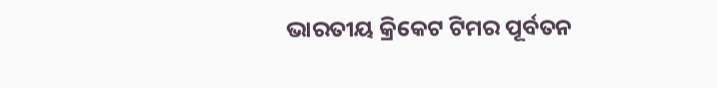ଭାରତୀୟ କ୍ରିକେଟ ଟିମର ପୂର୍ବତନ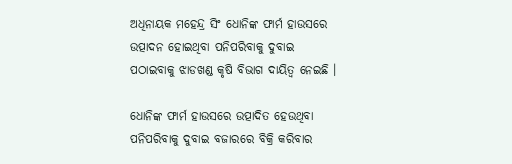ଅଧିନାୟକ ମହେନ୍ଦ୍ର ସିଂ ଧୋନିଙ୍କ ଫାର୍ମ ହାଉସରେ ଉତ୍ପାଦନ ହୋଇଥିବା ପନିପରିବାକୁ ଦୁବାଇ ପଠାଇବାକୁ ଝାଡଖଣ୍ଡ କୃଷି ବିଭାଗ ଦାୟିତ୍ୱ ନେଇଛି ।

ଧୋନିଙ୍କ ଫାର୍ମ ହାଉସରେ ଉତ୍ପାଦିତ ହେଉଥିବା ପନିପରିବାକୁ ଦୁବାଇ ବଜାରରେ ବିକ୍ରି କରିବାର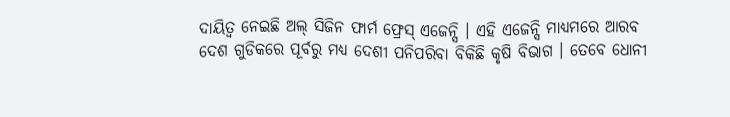ଦାୟିତ୍ୱ ନେଇଛି ଅଲ୍ ସିଜିନ ଫାର୍ମ ଫ୍ରେସ୍ ଏଜେନ୍ସି । ଏହି ଏଜେନ୍ସି ମାଧ୍ୟମରେ ଆରବ ଦେଶ ଗୁଡିକରେ ପୂର୍ବରୁ ମଧ୍ୟ ଦେଶୀ ପନିପରିବା ବିକିଛି କୃଷି ବିଭାଗ । ତେବେ ଧୋନୀ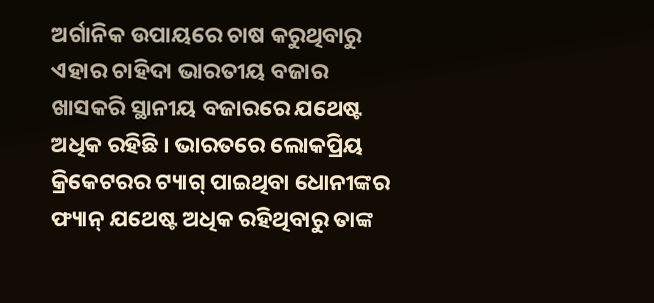ଅର୍ଗାନିକ ଉପାୟରେ ଚାଷ କରୁଥିବାରୁ ଏହାର ଚାହିଦା ଭାରତୀୟ ବଜାର ଖାସକରି ସ୍ଥାନୀୟ ବଜାରରେ ଯଥେଷ୍ଟ ଅଧିକ ରହିଛି । ଭାରତରେ ଲୋକପ୍ରିୟ କ୍ରିକେଟରର ଟ୍ୟାଗ୍ ପାଇଥିବା ଧୋନୀଙ୍କର ଫ୍ୟାନ୍ ଯଥେଷ୍ଟ ଅଧିକ ରହିଥିବାରୁ ତାଙ୍କ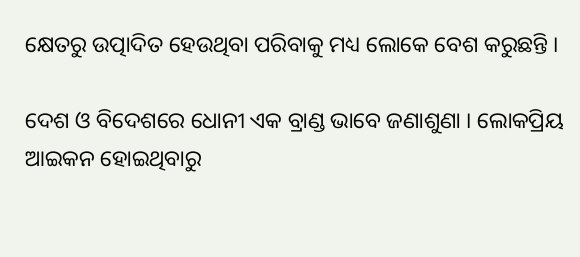କ୍ଷେତରୁ ଉତ୍ପାଦିତ ହେଉଥିବା ପରିବାକୁ ମଧ୍ୟ ଲୋକେ ବେଶ କରୁଛନ୍ତି ।

ଦେଶ ଓ ବିଦେଶରେ ଧୋନୀ ଏକ ବ୍ରାଣ୍ଡ ଭାବେ ଜଣାଶୁଣା । ଲୋକପ୍ରିୟ ଆଇକନ ହୋଇଥିବାରୁ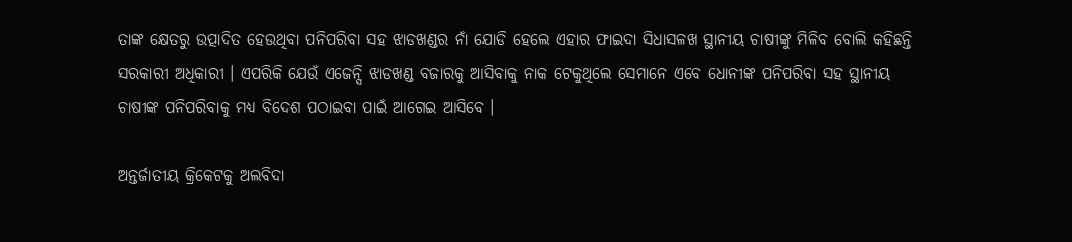ତାଙ୍କ କ୍ଷେତରୁ ଉତ୍ପାଦିତ ହେଉଥିବା ପନିପରିବା ସହ ଝାଡଖଣ୍ଡର ନାଁ ଯୋଡି ହେଲେ ଏହାର ଫାଇଦା ସିଧାସଳଖ ସ୍ଥାନୀୟ ଚାଷୀଙ୍କୁ ମିଳିବ ବୋଲି କହିଛନ୍ତି ସରକାରୀ ଅଧିକାରୀ । ଏପରିକି ଯେଉଁ ଏଜେନ୍ସି ଝାଡଖଣ୍ଡ ବଜାରକୁ ଆସିବାକୁ ନାକ ଟେକୁଥିଲେ ସେମାନେ ଏବେ ଧୋନୀଙ୍କ ପନିପରିବା ସହ ସ୍ଥାନୀୟ ଚାଷୀଙ୍କ ପନିପରିବାକୁ ମଧ୍ୟ ବିଦେଶ ପଠାଇବା ପାଇଁ ଆଗେଇ ଆସିବେ ।

ଅନ୍ତର୍ଜାତୀୟ କ୍ରିକେଟକୁ ଅଲବିଦା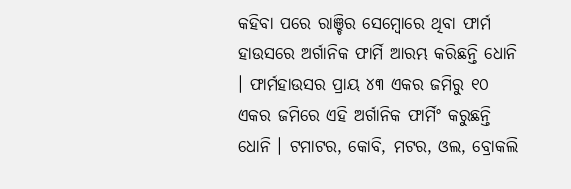କହିବା ପରେ ରାଞ୍ଚିର ସେମ୍ବୋରେ ଥିବା ଫାର୍ମ ହାଉସରେ ଅର୍ଗାନିକ ଫାର୍ମି ଆରମ୍ଭ କରିଛନ୍ତି ଧୋନି । ଫାର୍ମହାଉସର ପ୍ରାୟ ୪୩ ଏକର ଜମିରୁ ୧୦ ଏକର ଜମିରେ ଏହି ଅର୍ଗାନିକ ଫାର୍ମିଂ କରୁଛନ୍ତି ଧୋନି । ଟମାଟର, କୋବି, ମଟର, ଓଲ, ବ୍ରୋକଲି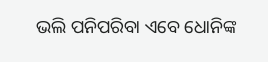ଭଲି ପନିପରିବା ଏବେ ଧୋନିଙ୍କ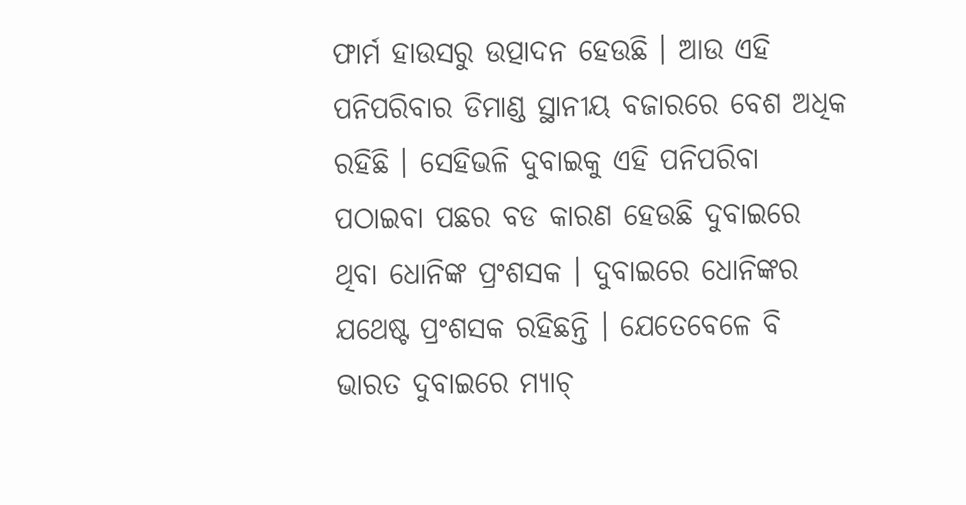ଫାର୍ମ ହାଉସରୁ ଉତ୍ପାଦନ ହେଉଛି । ଆଉ ଏହି ପନିପରିବାର ଡିମାଣ୍ଡ ସ୍ଥାନୀୟ ବଜାରରେ ବେଶ ଅଧିକ ରହିଛି । ସେହିଭଳି ଦୁବାଇକୁ ଏହି ପନିପରିବା ପଠାଇବା ପଛର ବଡ କାରଣ ହେଉଛି ଦୁବାଇରେ ଥିବା ଧୋନିଙ୍କ ପ୍ରଂଶସକ । ଦୁବାଇରେ ଧୋନିଙ୍କର ଯଥେଷ୍ଟ ପ୍ରଂଶସକ ରହିଛନ୍ତି । ଯେତେବେଳେ ବି ଭାରତ ଦୁବାଇରେ ମ୍ୟାଚ୍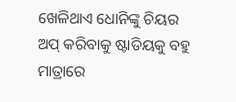ଖେଳିଥାଏ ଧୋନିଙ୍କୁ ଚିୟର ଅପ୍ କରିବାକୁ ଷ୍ଟାଡିୟକୁ ବହୁ ମାତ୍ରାରେ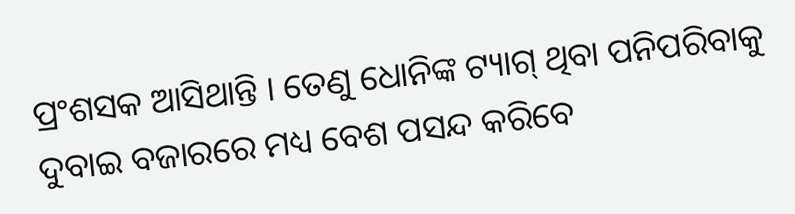ପ୍ରଂଶସକ ଆସିଥାନ୍ତି । ତେଣୁ ଧୋନିଙ୍କ ଟ୍ୟାଗ୍ ଥିବା ପନିପରିବାକୁ ଦୁବାଇ ବଜାରରେ ମଧ୍ୟ ବେଶ ପସନ୍ଦ କରିବେ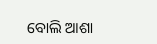ବୋଲି ଆଶା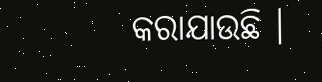କରାଯାଉଛି ।